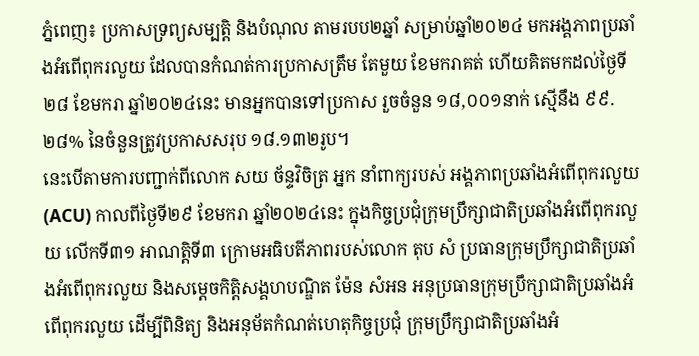ភ្នំពេញ៖ ប្រកាសទ្រព្យសម្បត្តិ និងបំណុល តាមរបប២ឆ្នាំ សម្រាប់ឆ្នាំ២០២៤ មកអង្គភាពប្រឆាំងអំពើពុករលួយ ដែលបានកំណត់ការប្រកាសត្រឹម តែមួយ ខែមករាគត់ ហើយគិតមកដល់ថ្ងៃទី២៨ ខែមករា ឆ្នាំ២០២៤នេះ មានអ្នកបានទៅប្រកាស រួចចំនួន ១៨,០០១នាក់ ស្មើនឹង ៩៩.២៨% នៃចំនួនត្រូវប្រកាសសរុប ១៨.១៣២រូប។
នេះបើតាមការបញ្ជាក់ពីលោក សយ ច័ន្ទវិចិត្រ អ្នក នាំពាក្យរបស់ អង្គភាពប្រឆាំងអំពើពុករលួយ (ACU) កាលពីថ្ងៃទី២៩ ខែមករា ឆ្នាំ២០២៤នេះ ក្នុងកិច្ចប្រជុំក្រុមប្រឹក្សាជាតិប្រឆាំងអំពើពុករលួយ លើកទី៣១ អាណត្តិទី៣ ក្រោមអធិបតីភាពរបស់លោក តុប សំ ប្រធានក្រុមប្រឹក្សាជាតិប្រឆាំងអំពើពុករលួយ និងសម្ដេចកិត្តិសង្គហបណ្ឌិត ម៉ែន សំអន អនុប្រធានក្រុមប្រឹក្សាជាតិប្រឆាំងអំពើពុករលួយ ដើម្បីពិនិត្យ និងអនុម័តកំណត់ហេតុកិច្ចប្រជុំ ក្រុមប្រឹក្សាជាតិប្រឆាំងអំ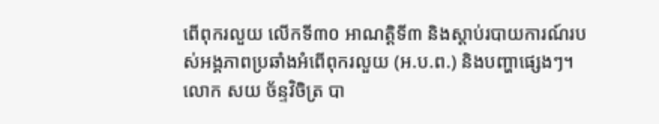ពើពុករលួយ លើកទី៣០ អាណត្តិទី៣ និងស្តាប់របាយការណ៍របស់អង្គភាពប្រឆាំងអំពើពុករលួយ (អ.ប.ព.) និងបញ្ហាផ្សេងៗ។
លោក សយ ច័ន្ទវិចិត្រ បា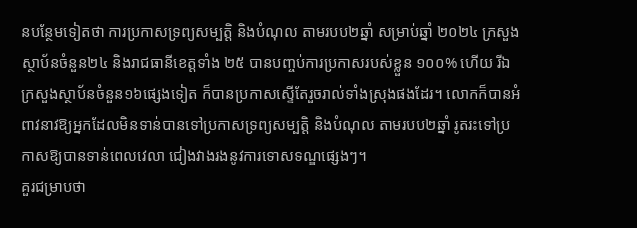នបន្ថែមទៀតថា ការប្រកាសទ្រព្យសម្បត្តិ និងបំណុល តាមរបប២ឆ្នាំ សម្រាប់ឆ្នាំ ២០២៤ ក្រសួងស្ថាប័នចំនួន២៤ និងរាជធានីខេត្តទាំង ២៥ បានបញ្ចប់ការប្រកាសរបស់ខ្លួន ១០០% ហើយ រីឯក្រសួងស្ថាប័នចំនួន១៦ផ្សេងទៀត ក៏បានប្រកាសស្ទើតែរួចរាល់ទាំងស្រុងផងដែរ។ លោកក៏បានអំពាវនាវឱ្យអ្នកដែលមិនទាន់បានទៅប្រកាសទ្រព្យសម្បត្តិ និងបំណុល តាមរបប២ឆ្នាំ រូតរះទៅប្រកាសឱ្យបានទាន់ពេលវេលា ជៀងវាងរងនូវការទោសទណ្ឌផ្សេងៗ។
គួរជម្រាបថា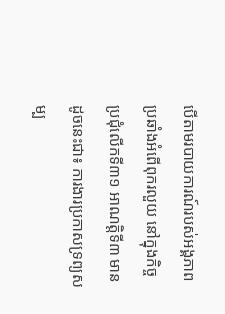បើតាមរបាយការណ៍របស់អង្គភាពប្រឆាំងអំពើពុករលួយ នៅក្នុងកិច្ចប្រជុំលើកទី៣១ អាណត្តិទី៣ មានដូចនេះជា៖ ការងារប្រកាសទ្រព្យសម្ប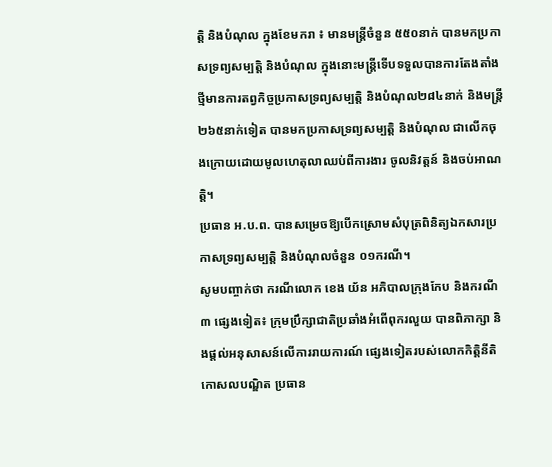ត្តិ និងបំណុល ក្នុងខែមករា ៖ មានមន្ត្រីចំនួន ៥៥០នាក់ បានមកប្រកាសទ្រព្យសម្បត្តិ និងបំណុល ក្នុងនោះមន្ត្រីទើបទទួលបានការតែងតាំងថ្មីមានការតព្វកិច្ចប្រកាសទ្រព្យសម្បត្តិ និងបំណុល២៨៤នាក់ និងមន្ត្រី ២៦៥នាក់ទៀត បានមកប្រកាសទ្រព្យសម្បត្តិ និងបំណុល ជាលើកចុងក្រោយដោយមូលហេតុលាឈប់ពីការងារ ចូលនិវត្តន៍ និងចប់អាណត្តិ។
ប្រធាន អ.ប.ព. បានសម្រេចឱ្យបើកស្រោមសំបុត្រពិនិត្យឯកសារប្រកាសទ្រព្យសម្បត្តិ និងបំណុលចំនួន ០១ករណី។
សូមបញ្ចាក់ថា ករណីលោក ខេង យ័ន អភិបាលក្រុងកែប និងករណី៣ ផ្សេងទៀត៖ ក្រុមប្រឹក្សាជាតិប្រឆាំងអំពើពុករលួយ បានពិភាក្សា និងផ្តល់អនុសាសន៍លើការរាយការណ៍ ផ្សេងទៀតរបស់លោកកិត្តិនីតិកោសលបណ្ឌិត ប្រធាន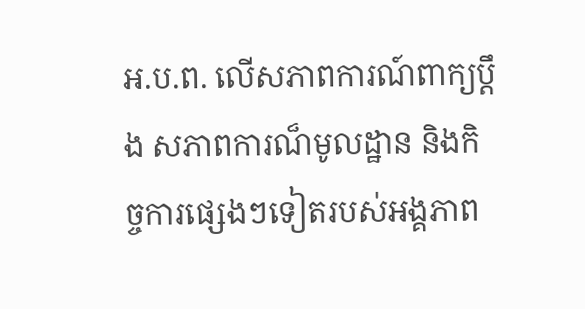អ.ប.ព. លើសភាពការណ៍ពាក្យប្តឹង សភាពការណ៏មូលដ្ឋាន និងកិច្ចការផ្សេងៗទៀតរបស់អង្គភាព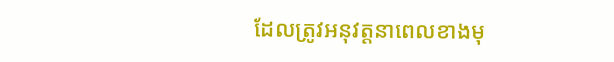ដែលត្រូវអនុវត្តនាពេលខាងមុ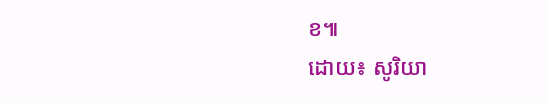ខ៕
ដោយ៖ សូរិយា